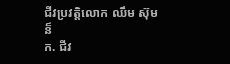ជីវប្រវត្តិលោក ឈឹម ស៊ុមន៏
ក. ជីវ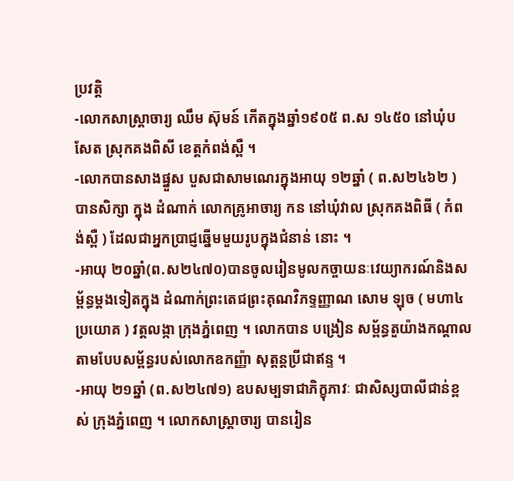ប្រវត្តិ
-លោកសាស្រ្តាចារ្យ ឈឹម ស៊ុមន៍ កើតក្នុងឆ្នាំ១៩០៥ ព.ស ១៤៥០ នៅឃុំបសែត ស្រុកគងពិសី ខេត្តកំពង់ស្ពឺ ។
-លោកបានសាងផ្នួស បួសជាសាមណេរក្នុងអាយុ ១២ឆ្នាំ ( ព.ស២៤៦២ ) បានសិក្សា ក្នុង ដំណាក់ លោកគ្រូអាចារ្យ កន នៅឃុំវាល ស្រុកគងពិធី ( កំពង់ស្ពឺ ) ដែលជាអ្នកប្រាជ្ញឆ្នើមមួយរូបក្នុងជំនាន់ នោះ ។
-អាយុ ២០ឆ្នាំ(ព.ស២៤៧០)បានចូលរៀនមូលកច្ចាយនៈវេយ្យាករណ៍និងសម្ព័ន្ធម្តងទៀតក្នុង ដំណាក់ព្រះតេជព្រះគុណវិភទ្ទញ្ញាណ សោម ឡុច ( មហា៤ប្រយោគ ) វត្តលង្កា ក្រុងភ្នំពេញ ។ លោកបាន បង្រៀន សម្ព័ន្ធតួយ៉ាងកណ្តាលតាមបែបសម្ព័ន្ធរបស់លោកឧកញ្ញ៉ា សុត្តន្តប្រីជាឥន្ទ ។
-អាយុ ២១ឆ្នាំ (ព.ស២៤៧១) ឧបសម្បទាជាភិក្ខុភាវៈ ជាសិស្សបាលីជាន់ខ្ពស់ ក្រុងភ្នំពេញ ។ លោកសាស្រ្តាចារ្យ បានរៀន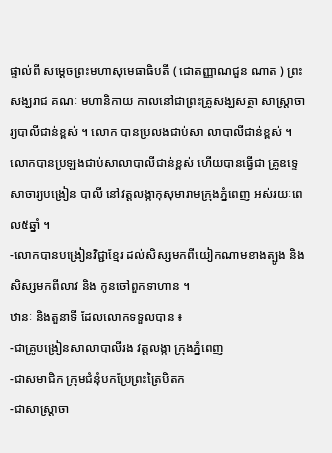ផ្ទាល់ពី សម្តេចព្រះមហាសុមេធាធិបតី ( ជោតញ្ញាណជួន ណាត ) ព្រះសង្ឃរាជ គណៈ មហានិកាយ កាលនៅជាព្រះគ្រូសង្ឃសត្ថា សាស្រ្តាចារ្យបាលីជាន់ខ្ពស់ ។ លោក បានប្រលងជាប់សា លាបាលីជាន់ខ្ពស់ ។ លោកបានប្រឡងជាប់សាលាបាលីជាន់ខ្ពស់ ហើយបានធ្វើជា គ្រូឧទ្ទេសាចារ្យបង្រៀន បាលី នៅវត្តលង្កាកុសុមារាមក្រុងភ្នំពេញ អស់រយៈពេល៥ឆ្នាំ ។
-លោកបានបង្រៀនវិជ្ជាខ្មែរ ដល់សិស្សមកពីយៀកណាមខាងត្បូង និងសិស្សមកពីលាវ និង កូនចៅពួកទាហាន ។
ឋានៈ និងតួនាទី ដែលលោកទទួលបាន ៖
-ជាគ្រូបង្រៀនសាលាបាលីរង វត្តលង្កា ក្រុងភ្នំពេញ
-ជាសមាជិក ក្រុមជំនុំបកប្រែព្រះត្រៃបិតក
-ជាសាស្រ្តាចា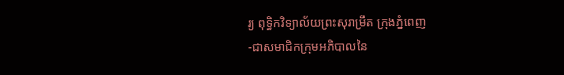រ្យ ពុទ្ធិកវិទ្យាល័យព្រះសុរាម្រឹត ក្រុងភ្នំពេញ
-ជាសមាជិកក្រុមអភិបាលនៃ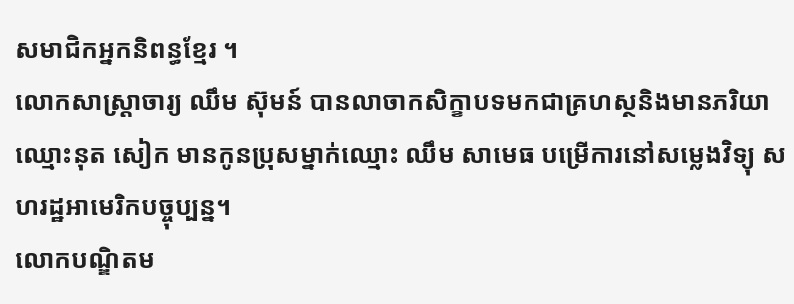សមាជិកអ្នកនិពន្ធខ្មែរ ។
លោកសាស្រ្តាចារ្យ ឈឹម ស៊ុមន៍ បានលាចាកសិក្ខាបទមកជាគ្រហស្ថនិងមានភរិយាឈ្មោះនុត សៀក មានកូនប្រុសម្នាក់ឈ្មោះ ឈឹម សាមេធ បម្រើការនៅសម្លេងវិទ្យុ សហរដ្ឋអាមេរិកបច្ចុប្បន្ន។
លោកបណ្ឌិតម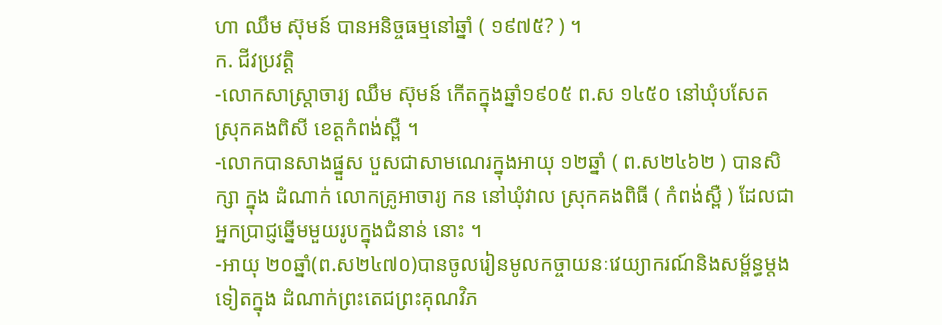ហា ឈឹម ស៊ុមន៍ បានអនិច្ចធម្មនៅឆ្នាំ ( ១៩៧៥? ) ។
ក. ជីវប្រវត្តិ
-លោកសាស្រ្តាចារ្យ ឈឹម ស៊ុមន៍ កើតក្នុងឆ្នាំ១៩០៥ ព.ស ១៤៥០ នៅឃុំបសែត ស្រុកគងពិសី ខេត្តកំពង់ស្ពឺ ។
-លោកបានសាងផ្នួស បួសជាសាមណេរក្នុងអាយុ ១២ឆ្នាំ ( ព.ស២៤៦២ ) បានសិក្សា ក្នុង ដំណាក់ លោកគ្រូអាចារ្យ កន នៅឃុំវាល ស្រុកគងពិធី ( កំពង់ស្ពឺ ) ដែលជាអ្នកប្រាជ្ញឆ្នើមមួយរូបក្នុងជំនាន់ នោះ ។
-អាយុ ២០ឆ្នាំ(ព.ស២៤៧០)បានចូលរៀនមូលកច្ចាយនៈវេយ្យាករណ៍និងសម្ព័ន្ធម្តងទៀតក្នុង ដំណាក់ព្រះតេជព្រះគុណវិភ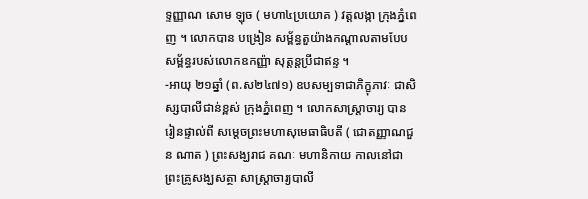ទ្ទញ្ញាណ សោម ឡុច ( មហា៤ប្រយោគ ) វត្តលង្កា ក្រុងភ្នំពេញ ។ លោកបាន បង្រៀន សម្ព័ន្ធតួយ៉ាងកណ្តាលតាមបែបសម្ព័ន្ធរបស់លោកឧកញ្ញ៉ា សុត្តន្តប្រីជាឥន្ទ ។
-អាយុ ២១ឆ្នាំ (ព.ស២៤៧១) ឧបសម្បទាជាភិក្ខុភាវៈ ជាសិស្សបាលីជាន់ខ្ពស់ ក្រុងភ្នំពេញ ។ លោកសាស្រ្តាចារ្យ បានរៀនផ្ទាល់ពី សម្តេចព្រះមហាសុមេធាធិបតី ( ជោតញ្ញាណជួន ណាត ) ព្រះសង្ឃរាជ គណៈ មហានិកាយ កាលនៅជាព្រះគ្រូសង្ឃសត្ថា សាស្រ្តាចារ្យបាលី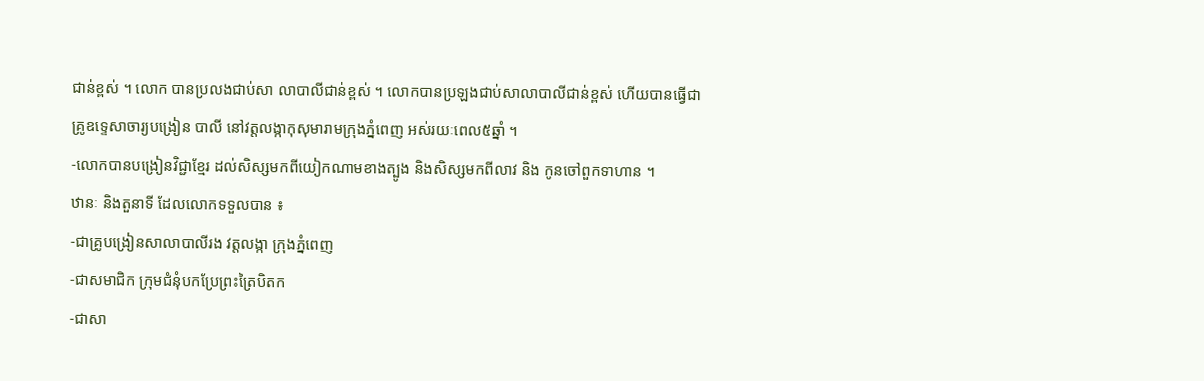ជាន់ខ្ពស់ ។ លោក បានប្រលងជាប់សា លាបាលីជាន់ខ្ពស់ ។ លោកបានប្រឡងជាប់សាលាបាលីជាន់ខ្ពស់ ហើយបានធ្វើជា គ្រូឧទ្ទេសាចារ្យបង្រៀន បាលី នៅវត្តលង្កាកុសុមារាមក្រុងភ្នំពេញ អស់រយៈពេល៥ឆ្នាំ ។
-លោកបានបង្រៀនវិជ្ជាខ្មែរ ដល់សិស្សមកពីយៀកណាមខាងត្បូង និងសិស្សមកពីលាវ និង កូនចៅពួកទាហាន ។
ឋានៈ និងតួនាទី ដែលលោកទទួលបាន ៖
-ជាគ្រូបង្រៀនសាលាបាលីរង វត្តលង្កា ក្រុងភ្នំពេញ
-ជាសមាជិក ក្រុមជំនុំបកប្រែព្រះត្រៃបិតក
-ជាសា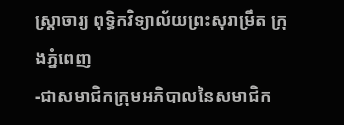ស្រ្តាចារ្យ ពុទ្ធិកវិទ្យាល័យព្រះសុរាម្រឹត ក្រុងភ្នំពេញ
-ជាសមាជិកក្រុមអភិបាលនៃសមាជិក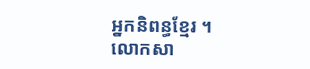អ្នកនិពន្ធខ្មែរ ។
លោកសា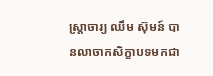ស្រ្តាចារ្យ ឈឹម ស៊ុមន៍ បានលាចាកសិក្ខាបទមកជា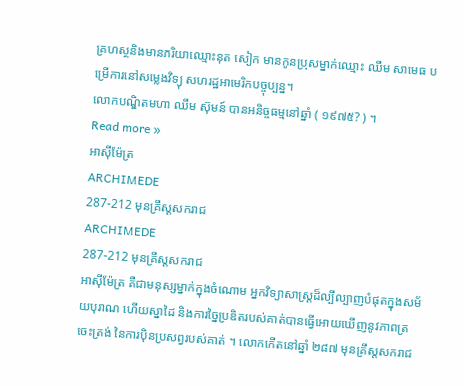គ្រហស្ថនិងមានភរិយាឈ្មោះនុត សៀក មានកូនប្រុសម្នាក់ឈ្មោះ ឈឹម សាមេធ បម្រើការនៅសម្លេងវិទ្យុ សហរដ្ឋអាមេរិកបច្ចុប្បន្ន។
លោកបណ្ឌិតមហា ឈឹម ស៊ុមន៍ បានអនិច្ចធម្មនៅឆ្នាំ ( ១៩៧៥? ) ។
Read more »
អាស៊ីម៉ែត្រ
ARCHIMEDE
287-212 មុនគ្រឹស្តសករាជ
ARCHIMEDE
287-212 មុនគ្រឹស្តសករាជ
អាស៊ីម៉ែត្រ គឺជាមនុស្សម្នាក់ក្នុងចំណោម អ្នកវិទ្យាសាស្ត្រដ៏ល្បីល្បាញបំផុតក្នុងសម័យបុរាណ ហើយស្នាដៃ និងការច្នៃប្រឌិតរបស់គាត់បានធ្វើអោយឃើញនូវភាពត្រចេះត្រង់ នៃការប៉ិនប្រសព្វរបស់គាត់ ។ លោកកើតនៅឆ្នាំ ២៨៧ មុនគ្រឹស្តសករាជ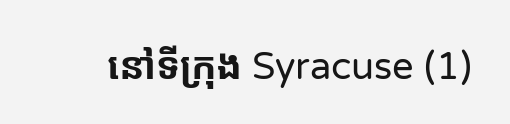នៅទីក្រុង Syracuse (1)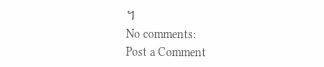។
No comments:
Post a Comment